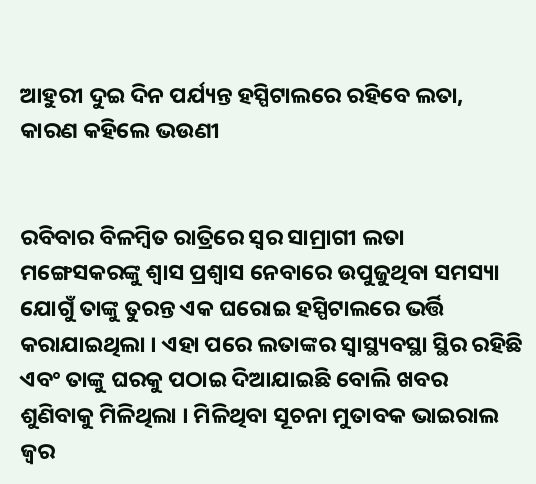ଆହୁରୀ ଦୁଇ ଦିନ ପର୍ଯ୍ୟନ୍ତ ହସ୍ପିଟାଲରେ ରହିବେ ଲତା, କାରଣ କହିଲେ ଭଉଣୀ


ରବିବାର ବିଳମ୍ବିତ ରାତ୍ରିରେ ସ୍ୱର ସାମ୍ରାଗୀ ଲତା ମଙ୍ଗେସକରଙ୍କୁ ଶ୍ୱାସ ପ୍ରଶ୍ୱାସ ନେବାରେ ଉପୁଜୁଥିବା ସମସ୍ୟା ଯୋଗୁଁ ତାଙ୍କୁ ତୁରନ୍ତ ଏକ ଘରୋଇ ହସ୍ପିଟାଲରେ ଭର୍ତ୍ତି କରାଯାଇଥିଲା । ଏହା ପରେ ଲତାଙ୍କର ସ୍ୱାସ୍ଥ୍ୟବସ୍ଥା ସ୍ଥିର ରହିଛି ଏବଂ ତାଙ୍କୁ ଘରକୁ ପଠାଇ ଦିଆଯାଇଛି ବୋଲି ଖବର ଶୁଣିବାକୁ ମିଳିଥିଲା । ମିଳିଥିବା ସୂଚନା ମୁତାବକ ଭାଇରାଲ ଜ୍ୱର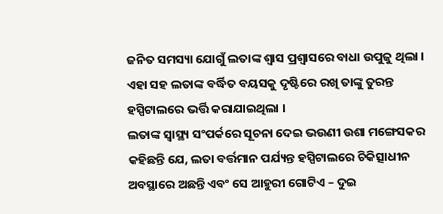ଜନିତ ସମସ୍ୟା ଯୋଗୁଁ ଲତାଙ୍କ ଶ୍ୱାସ ପ୍ରଶ୍ୱାସରେ ବାଧା ଉପୁଜୁ ଥିଲା । ଏହା ସହ ଲତାଙ୍କ ବର୍ଦ୍ଧିତ ବୟସକୁ ଦୃଷ୍ଟିରେ ରଖି ତାଙ୍କୁ ତୁରନ୍ତ ହସ୍ପିଟାଲରେ ଭର୍ତ୍ତି କରାଯାଇଥିଲା ।
ଲତାଙ୍କ ସ୍ୱାସ୍ଥ୍ୟ ସଂପର୍କରେ ସୂଚନା ଦେଇ ଭଉଣୀ ଉଶା ମଙ୍ଗେସକର କହିଛନ୍ତି ଯେ, ଲତା ବର୍ତ୍ତମାନ ପର୍ଯ୍ୟନ୍ତ ହସ୍ପିଟାଲରେ ଚିକିତ୍ସାଧୀନ ଅବସ୍ଥାରେ ଅଛନ୍ତି ଏବଂ ସେ ଆହୁରୀ ଗୋଟିଏ – ଦୁଇ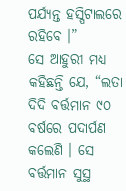ପର୍ଯ୍ୟନ୍ତ ହସ୍ପିଟାଲରେ ରହିବେ ।”
ସେ ଆହୁରୀ ମଧ୍ୟ କହିଛନ୍ତି ଯେ, “ଲତା ଦିଦି ବର୍ତ୍ତମାନ ୯୦ ବର୍ଷରେ ପଦାର୍ପଣ କଲେଣି । ସେ ବର୍ତ୍ତମାନ ସୁସ୍ଥ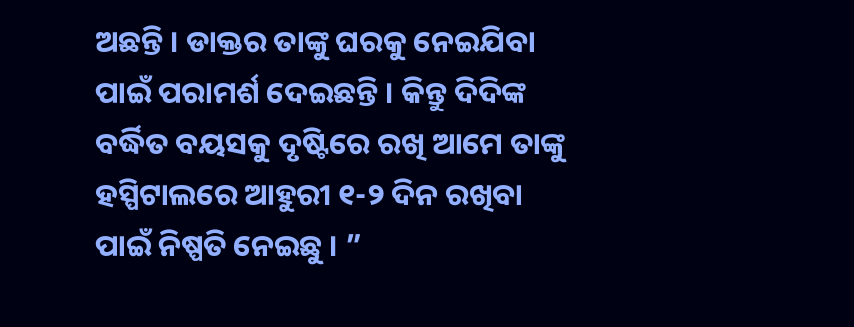ଅଛନ୍ତି । ଡାକ୍ତର ତାଙ୍କୁ ଘରକୁ ନେଇଯିବା ପାଇଁ ପରାମର୍ଶ ଦେଇଛନ୍ତି । କିନ୍ତୁ ଦିଦିଙ୍କ ବର୍ଦ୍ଧିତ ବୟସକୁ ଦୃଷ୍ଟିରେ ରଖି ଆମେ ତାଙ୍କୁ ହସ୍ପିଟାଲରେ ଆହୁରୀ ୧-୨ ଦିନ ରଖିବା ପାଇଁ ନିଷ୍ପତି ନେଇଛୁ । ”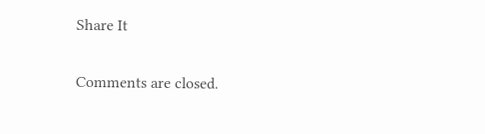Share It

Comments are closed.